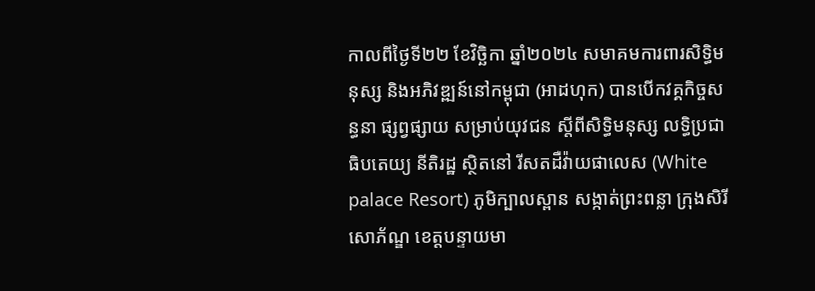កាលពីថ្ងៃទី២២ ខែវិច្ឆិកា ឆ្នាំ២០២៤ សមាគមការពារសិទ្ធិមនុស្ស និងអភិវឌ្ឍន៍នៅកម្ពុជា (អាដហុក) បានបើកវគ្គកិច្ចសន្ធនា ផ្សព្វផ្សាយ សម្រាប់យុវជន ស្តីពីសិទ្ធិមនុស្ស លទ្ធិប្រជាធិបតេយ្យ នីតិរដ្ឋ ស្ថិតនៅ រីសតដឺវ៉ាយផាលេស (White palace Resort) ភូមិក្បាលស្ពាន សង្កាត់ព្រះពន្លា ក្រុងសិរីសោភ័ណ្ឌ ខេត្តបន្ទាយមា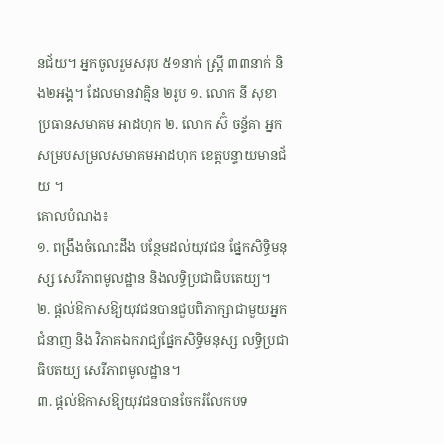នជ័យ។ អ្នកចូលរួមសរុប ៥១នាក់ ស្ត្រី ៣៣នាក់ និង២អង្គ។ ដែលមានវាគ្មិន ២រូប ១. លោក នី សុខា ប្រធានសមាគម អាដហុក ២. លោក ស៊ំ ចន្ទ័គា អ្នកសម្របសម្រលសមាគមអាដហុក ខេត្តបន្ទាយមានជ័យ ។
គោលបំណង៖
១. ពង្រឹងចំណេះដឹង បន្ថែមដល់យុវជន ផ្នែកសិទ្ធិមនុស្ស សេរីភាពមូលដ្ឋាន និងលទ្ធិប្រជាធិបតេយ្យ។
២. ផ្តល់ឱកាសឱ្យយុវជនបានជួបពិភាក្សាជាមួយអ្នកជំនាញ និង វិភាគឯករាជ្យផ្នែកសិទ្ធិមនុស្ស លទ្ធិប្រជាធិបតយ្យ សេរីភាពមូលដ្ឋាន។
៣. ផ្តល់ឱកាសឱ្យយុវជនបានចែករំលែកបទ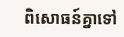ពិសោធន៍គ្នាទៅ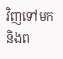វិញទៅមក និងព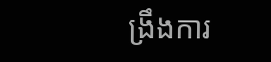ង្រឹងការ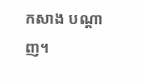កសាង បណ្តាញ។